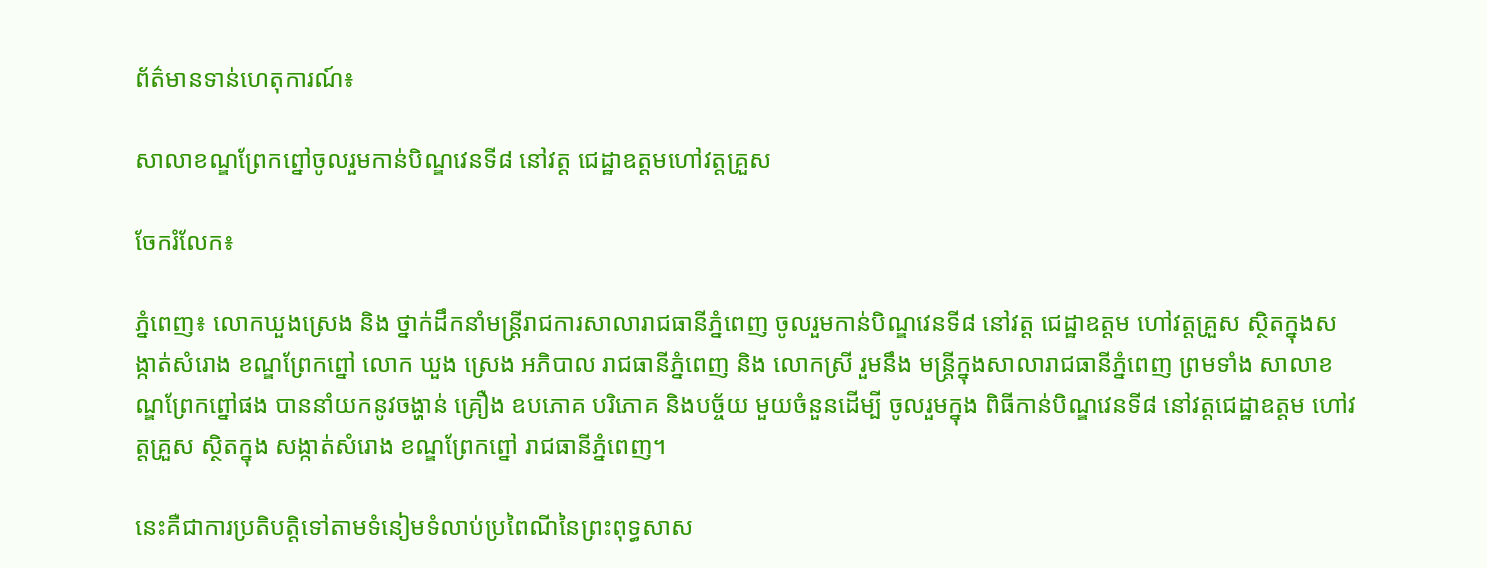ព័ត៌មានទាន់ហេតុការណ៍៖

សាលាខណ្ឌព្រែកព្នៅចូលរួមកាន់បិណ្ឌវេនទី៨ នៅវត្ត ជេដ្ឋាឧត្តមហៅវត្តគ្រួស

ចែករំលែក៖

ភ្នំពេញ៖ លោកឃួងស្រេង និង ថ្នាក់ដឹកនាំមន្ដ្រីរាជការសាលារាជធានីភ្នំពេញ ចូលរួមកាន់បិណ្ឌវេនទី៨ នៅវត្ត ជេដ្ឋាឧត្តម ហៅវត្តគ្រួស ស្ថិតក្នុងសង្កាត់សំរោង ខណ្ឌព្រែកព្នៅ លោក ឃួង ស្រេង អភិបាល រាជធានីភ្នំពេញ និង លោកស្រី រួមនឹង មន្ដ្រីក្នុងសាលារាជធានីភ្នំពេញ ព្រមទាំង សាលាខណ្ឌព្រែកព្នៅផង បាននាំយកនូវចង្ហាន់ គ្រឿង ឧបភោគ បរិភោគ និងបច្ច័យ មួយចំនួនដើម្បី ចូលរួមក្នុង ពិធីកាន់បិណ្ឌវេនទី៨ នៅវត្តជេដ្ឋាឧត្តម ហៅវត្តគ្រួស ស្ថិតក្នុង សង្កាត់សំរោង ខណ្ឌព្រែកព្នៅ រាជធានីភ្នំពេញ។

នេះគឺជាការប្រតិបត្តិទៅតាមទំនៀមទំលាប់ប្រពៃណីនៃព្រះពុទ្ធសាស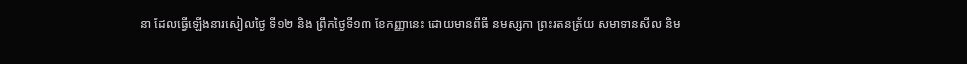នា ដែលធ្វើឡើងនារសៀលថ្ងៃ ទី១២ និង ព្រឹកថ្ងៃទី១៣ ខែកញ្ញានេះ ដោយមានពីធី នមស្សកា ព្រះរតនត្រ័យ សមាទានសីល និម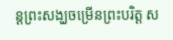ន្ដព្រះសង្ឃចម្រើនព្រះបរិត្ត ស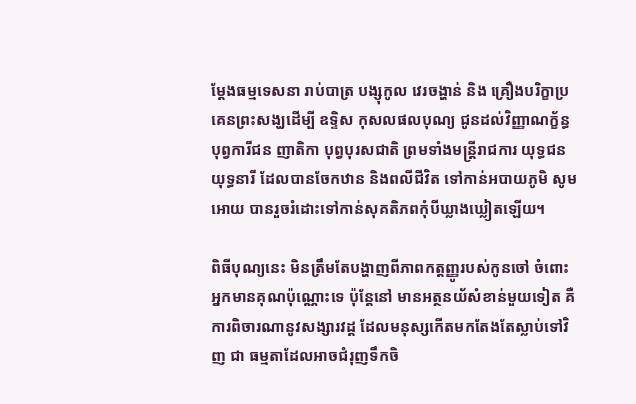ម្ដែងធម្មទេសនា រាប់បាត្រ បង្សុកូល វេរចង្ហាន់ និង គ្រឿងបរិក្ខាប្រគេនព្រះសង្ឃដើម្បី ឧទ្ទិស កុសលផលបុណ្យ ជូនដល់វិញ្ញាណក្ខ័ន្ធ បុព្វការីជន ញាតិកា បុព្វបុរសជាតិ ព្រមទាំងមន្ដ្រីរាជការ យុទ្ធជន យុទ្ធនារី ដែលបានចែកឋាន និងពលីជីវិត ទៅកាន់អបាយភូមិ សូមអោយ បានរួចរំដោះទៅកាន់សុគតិភពកុំបីឃ្លាងឃ្លៀតឡើយ។

ពិធីបុណ្យនេះ មិនត្រឹមតែបង្ហាញពីភាពកត្តញ្ញូរបស់កូនចៅ ចំពោះអ្នកមានគុណប៉ុណ្ណោះទេ ប៉ុន្ដែនៅ មានអត្ថនយ័សំខាន់មួយទៀត គឺ ការពិចារណានូវសង្សារវដ្ដ ដែលមនុស្សកើតមកតែងតែស្លាប់ទៅវិញ ជា ធម្មតាដែលអាចជំរុញទឹកចិ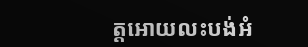ត្តអោយលះបង់អំ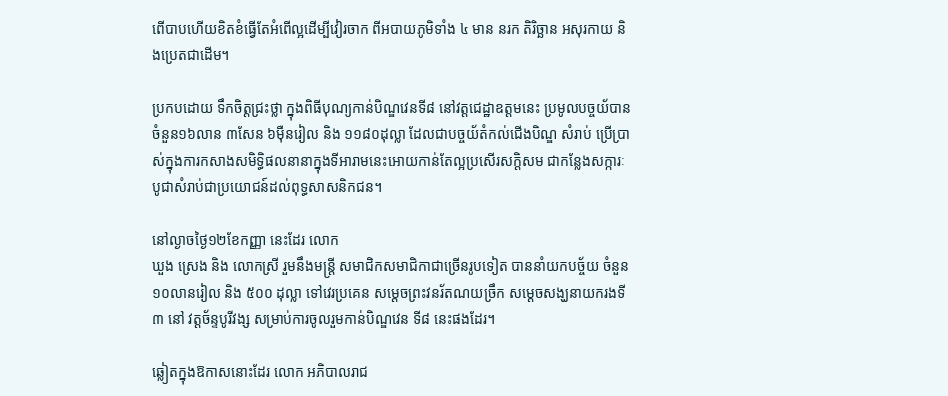ពើបាបហើយខិតខំធ្វើតែអំពើល្អដើម្បីវៀរចាក ពីអបាយភូមិទាំង ៤ មាន នរក តិរិច្ឆាន អសុរកាយ និងប្រេតជាដើម។

ប្រកបដោយ ទឹកចិត្តជ្រះថ្លា ក្នុងពិធីបុណ្យកាន់បិណ្ឌវេនទី៨ នៅវត្តជេដ្ឋាឧត្តមនេះ ប្រមូលបច្ចយ័បានចំនួន១៦លាន ៣សែន ៦ម៉ឺនរៀល និង ១១៨០ដុល្លា ដែលជាបច្ចយ័តំកល់ជើងបិណ្ឌ សំរាប់ ប្រើប្រាស់ក្នុងការកសាងសមិទ្ធិផលនានាក្នុងទីអារាមនេះអោយកាន់តែល្អប្រសើរសក្ដិសម ជាកន្លែងសក្ការៈ បូជាសំរាប់ជាប្រយោជន៍ដល់ពុទ្ធសាសនិកជន។

នៅល្ងាចថ្ងៃ១២ខែកញ្ញា នេះដែរ លោក
ឃួង ស្រេង និង លោកស្រី រួមនឹងមន្ដ្រី សមាជិកសមាជិកាជាច្រើនរូបទៀត បាននាំយកបច្ច័យ ចំនួន ១០លានរៀល និង ៥០០ ដុល្លា ទៅវេរប្រគេន សម្ដេចព្រះវនរ័តណយច្រឹក សម្ដេចសង្ឃនាយករងទី៣ នៅ វត្តច័ន្ទបូរីវង្ស សម្រាប់ការចូលរួមកាន់បិណ្ឌវេន ទី៨ នេះផងដែរ។

ឆ្លៀតក្នុងឱកាសនោះដែរ លោក អភិបាលរាជ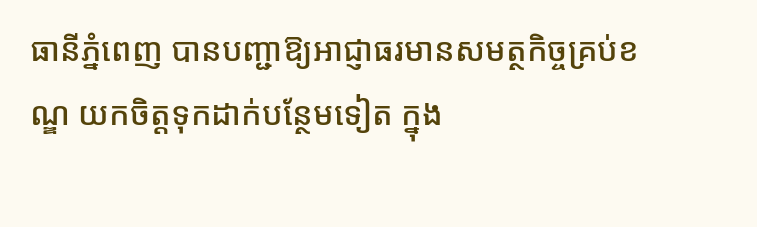ធានីភ្នំពេញ បានបញ្ជាឱ្យអាជ្ញាធរមានសមត្ថកិច្ចគ្រប់ខណ្ឌ យកចិត្តទុកដាក់បន្ថែមទៀត ក្នុង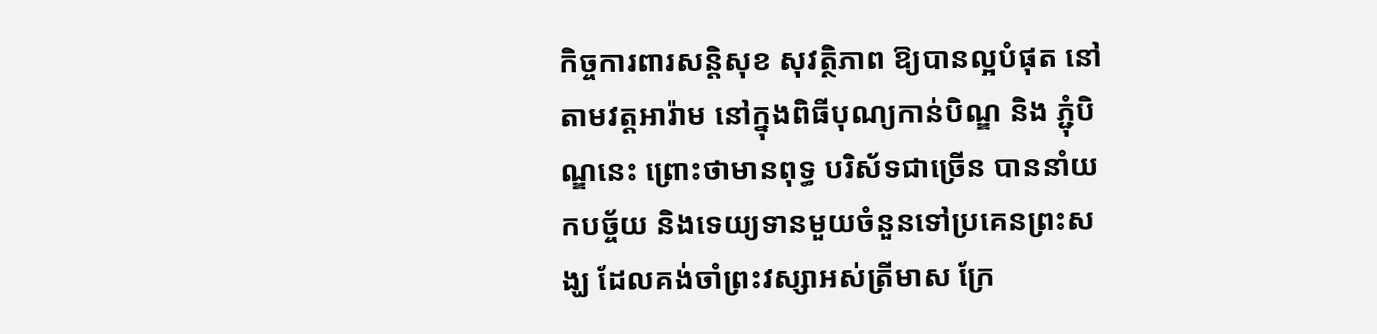កិច្ចការពារសន្តិសុខ សុវត្ថិភាព ឱ្យបានល្អបំផុត នៅតាមវត្តអារ៉ាម នៅក្នុងពិធីបុណ្យកាន់បិណ្ឌ និង ភ្ជុំបិណ្ឌនេះ ព្រោះថាមានពុទ្ធ បរិស័ទជាច្រើន បាននាំយកបច្ច័យ និងទេយ្យទានមួយចំនួនទៅប្រគេនព្រះសង្ឃ ដែលគង់ចាំព្រះវស្សាអស់ត្រីមាស ក្រែ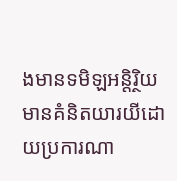ងមានទមិឡអន្តិរ្ថិយ មានគំនិតយារយីដោយប្រការណា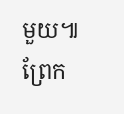មួយ៕ព្រែក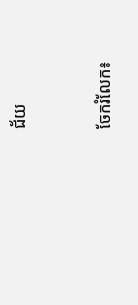ជ័យ


ចែករំលែក៖